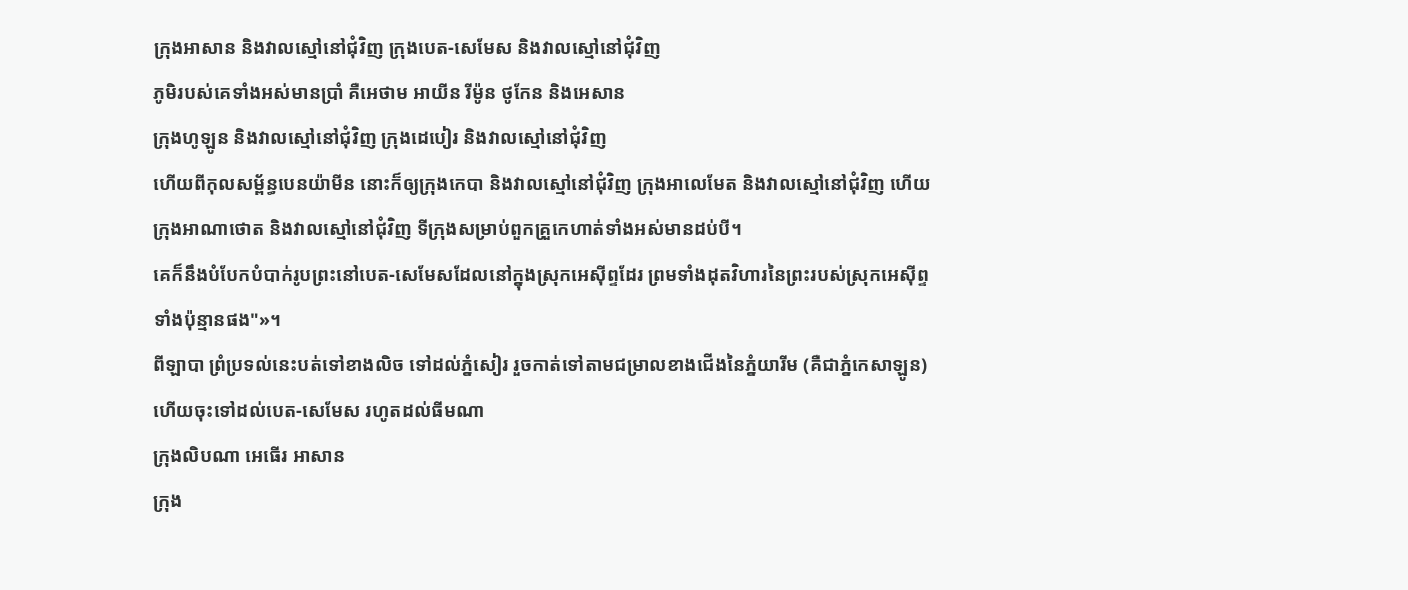ក្រុងអាសាន និងវាលស្មៅនៅជុំវិញ ក្រុងបេត-សេមែស និងវាលស្មៅនៅជុំវិញ
ភូមិរបស់គេទាំងអស់មានប្រាំ គឺអេថាម អាយីន រីម៉ូន ថូកែន និងអេសាន
ក្រុងហូឡូន និងវាលស្មៅនៅជុំវិញ ក្រុងដេបៀរ និងវាលស្មៅនៅជុំវិញ
ហើយពីកុលសម្ព័ន្ធបេនយ៉ាមីន នោះក៏ឲ្យក្រុងកេបា និងវាលស្មៅនៅជុំវិញ ក្រុងអាលេមែត និងវាលស្មៅនៅជុំវិញ ហើយក្រុងអាណាថោត និងវាលស្មៅនៅជុំវិញ ទីក្រុងសម្រាប់ពួកគ្រួកេហាត់ទាំងអស់មានដប់បី។
គេក៏នឹងបំបែកបំបាក់រូបព្រះនៅបេត-សេមែសដែលនៅក្នុងស្រុកអេស៊ីព្ទដែរ ព្រមទាំងដុតវិហារនៃព្រះរបស់ស្រុកអេស៊ីព្ទទាំងប៉ុន្មានផង"»។
ពីឡាបា ព្រំប្រទល់នេះបត់ទៅខាងលិច ទៅដល់ភ្នំសៀរ រួចកាត់ទៅតាមជម្រាលខាងជើងនៃភ្នំយារីម (គឺជាភ្នំកេសាឡូន) ហើយចុះទៅដល់បេត-សេមែស រហូតដល់ធីមណា
ក្រុងលិបណា អេធើរ អាសាន
ក្រុង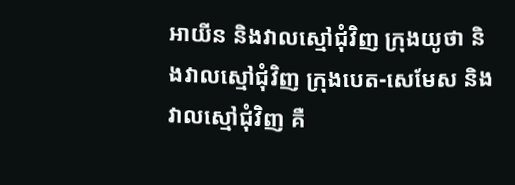អាយីន និងវាលស្មៅជុំវិញ ក្រុងយូថា និងវាលស្មៅជុំវិញ ក្រុងបេត-សេមែស និងវាលស្មៅជុំវិញ គឺ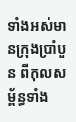ទាំងអស់មានក្រុងប្រាំបួន ពីកុលសម្ព័ន្ធទាំង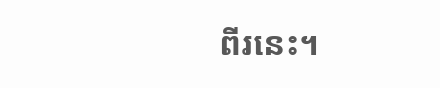ពីរនេះ។